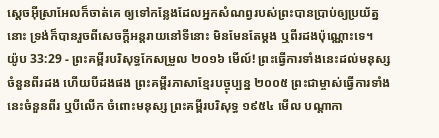ស្តេចអ៊ីស្រាអែលក៏ចាត់គេ ឲ្យទៅកន្លែងដែលអ្នកសំណព្វរបស់ព្រះបានប្រាប់ឲ្យប្រយ័ត្ននោះ ទ្រង់ក៏បានរួចពីសេចក្ដីអន្តរាយនៅទីនោះ មិនមែនតែម្តង ឬពីរដងប៉ុណ្ណោះទេ។
យ៉ូប 33:29 - ព្រះគម្ពីរបរិសុទ្ធកែសម្រួល ២០១៦ មើល៍! ព្រះធ្វើការទាំងនេះដល់មនុស្ស ចំនួនពីរដង ហើយបីដងផង ព្រះគម្ពីរភាសាខ្មែរបច្ចុប្បន្ន ២០០៥ ព្រះជាម្ចាស់ធ្វើការទាំងនេះចំនួនពីរ ឬបីលើក ចំពោះមនុស្ស ព្រះគម្ពីរបរិសុទ្ធ ១៩៥៤ មើល បណ្តាកា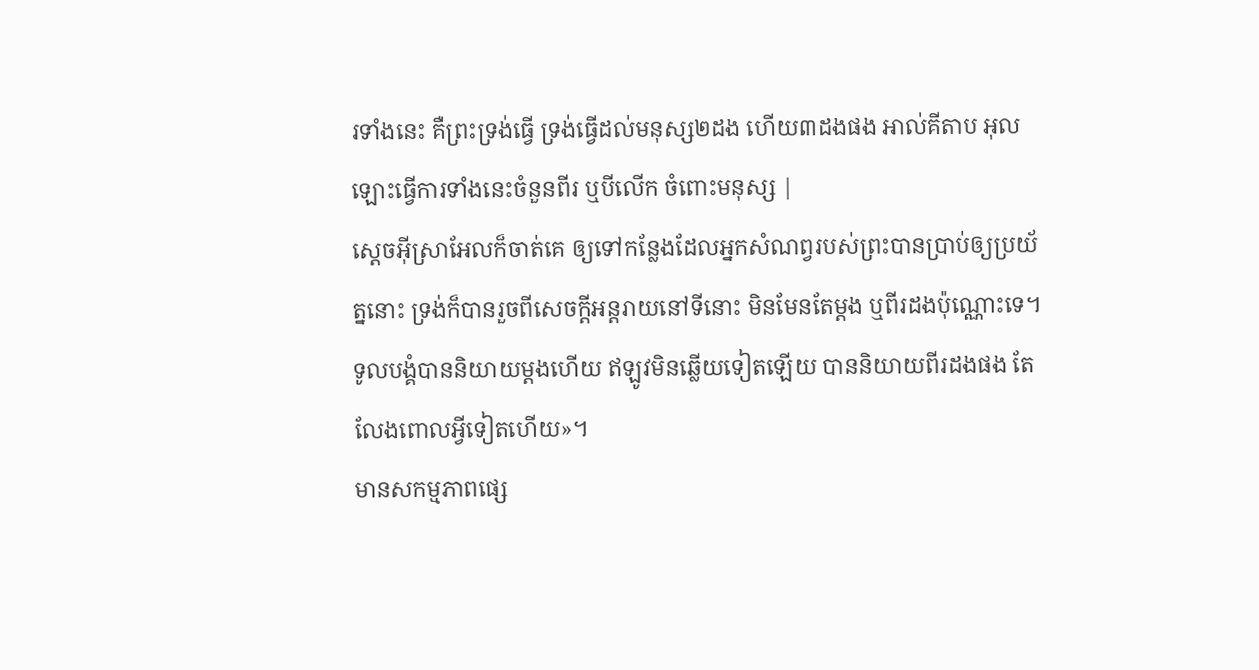រទាំងនេះ គឺព្រះទ្រង់ធ្វើ ទ្រង់ធ្វើដល់មនុស្ស២ដង ហើយ៣ដងផង អាល់គីតាប អុលឡោះធ្វើការទាំងនេះចំនួនពីរ ឬបីលើក ចំពោះមនុស្ស |
ស្តេចអ៊ីស្រាអែលក៏ចាត់គេ ឲ្យទៅកន្លែងដែលអ្នកសំណព្វរបស់ព្រះបានប្រាប់ឲ្យប្រយ័ត្ននោះ ទ្រង់ក៏បានរួចពីសេចក្ដីអន្តរាយនៅទីនោះ មិនមែនតែម្តង ឬពីរដងប៉ុណ្ណោះទេ។
ទូលបង្គំបាននិយាយម្តងហើយ ឥឡូវមិនឆ្លើយទៀតឡើយ បាននិយាយពីរដងផង តែលែងពោលអ្វីទៀតហើយ»។
មានសកម្មភាពផ្សេ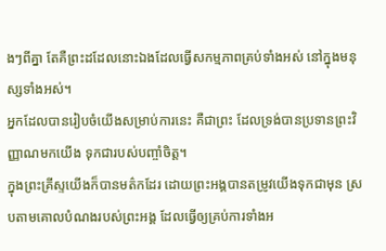ងៗពីគ្នា តែគឺព្រះដដែលនោះឯងដែលធ្វើសកម្មភាពគ្រប់ទាំងអស់ នៅក្នុងមនុស្សទាំងអស់។
អ្នកដែលបានរៀបចំយើងសម្រាប់ការនេះ គឺជាព្រះ ដែលទ្រង់បានប្រទានព្រះវិញ្ញាណមកយើង ទុកជារបស់បញ្ចាំចិត្ត។
ក្នុងព្រះគ្រីស្ទយើងក៏បានមត៌កដែរ ដោយព្រះអង្គបានតម្រូវយើងទុកជាមុន ស្របតាមគោលបំណងរបស់ព្រះអង្គ ដែលធ្វើឲ្យគ្រប់ការទាំងអ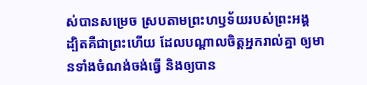ស់បានសម្រេច ស្របតាមព្រះហឫទ័យរបស់ព្រះអង្គ
ដ្បិតគឺជាព្រះហើយ ដែលបណ្តាលចិត្តអ្នករាល់គ្នា ឲ្យមានទាំងចំណង់ចង់ធ្វើ និងឲ្យបាន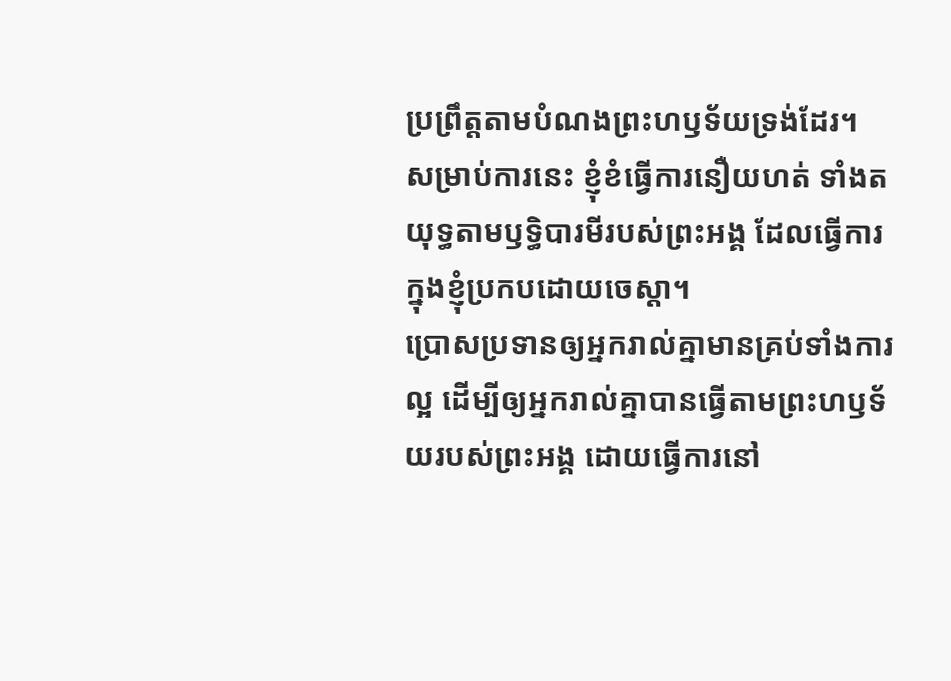ប្រព្រឹត្តតាមបំណងព្រះហឫទ័យទ្រង់ដែរ។
សម្រាប់ការនេះ ខ្ញុំខំធ្វើការនឿយហត់ ទាំងតយុទ្ធតាមឫទ្ធិបារមីរបស់ព្រះអង្គ ដែលធ្វើការក្នុងខ្ញុំប្រកបដោយចេស្ដា។
ប្រោសប្រទានឲ្យអ្នករាល់គ្នាមានគ្រប់ទាំងការល្អ ដើម្បីឲ្យអ្នករាល់គ្នាបានធ្វើតាមព្រះហឫទ័យរបស់ព្រះអង្គ ដោយធ្វើការនៅ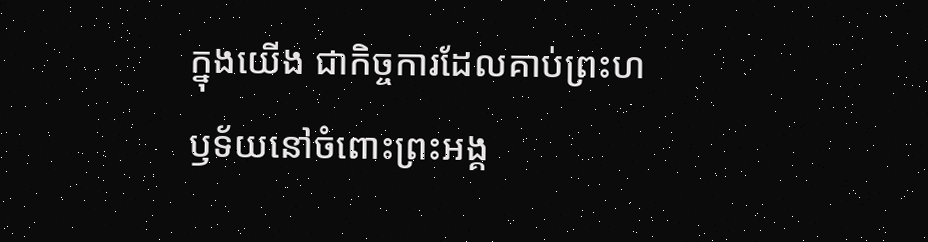ក្នុងយើង ជាកិច្ចការដែលគាប់ព្រះហឫទ័យនៅចំពោះព្រះអង្គ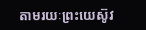តាមរយៈព្រះយេស៊ូវ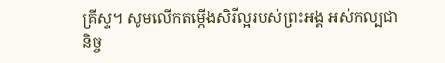គ្រីស្ទ។ សូមលើកតម្កើងសិរីល្អរបស់ព្រះអង្គ អស់កល្បជានិច្ច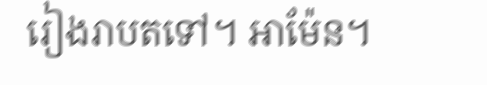រៀងរាបតទៅ។ អាម៉ែន។